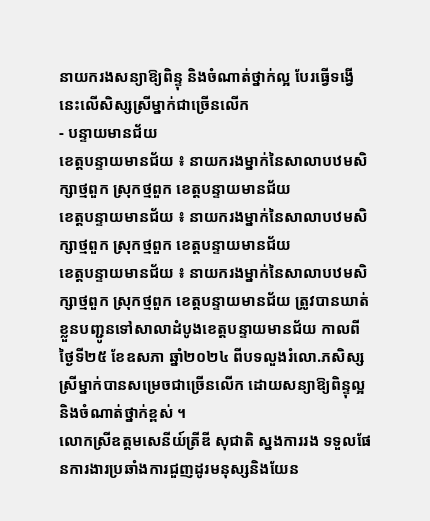នាយករងសន្យាឱ្យពិន្ទុ និងចំណាត់ថ្នាក់ល្អ បែរធ្វើទង្វើនេះលើសិស្សស្រីម្នាក់ជាច្រើនលើក
- បន្ទាយមានជ័យ
ខេត្តបន្ទាយមានជ័យ ៖ នាយករងម្នាក់នៃសាលាបឋមសិក្សាថ្មពួក ស្រុកថ្មពួក ខេត្តបន្ទាយមានជ័យ
ខេត្តបន្ទាយមានជ័យ ៖ នាយករងម្នាក់នៃសាលាបឋមសិក្សាថ្មពួក ស្រុកថ្មពួក ខេត្តបន្ទាយមានជ័យ
ខេត្តបន្ទាយមានជ័យ ៖ នាយករងម្នាក់នៃសាលាបឋមសិក្សាថ្មពួក ស្រុកថ្មពួក ខេត្តបន្ទាយមានជ័យ ត្រូវបានឃាត់ខ្លួនបញ្ជូនទៅសាលាដំបូងខេត្តបន្ទាយមានជ័យ កាលពីថ្ងៃទី២៥ ខែឧសភា ឆ្នាំ២០២៤ ពីបទលួងរំលោ.ភសិស្សស្រីម្នាក់បានសម្រេចជាច្រើនលើក ដោយសន្យាឱ្យពិន្ទុល្អ និងចំណាត់ថ្នាក់ខ្ពស់ ។
លោកស្រីឧត្តមសេនីយ៍ត្រីឌី សុជាតិ ស្នងការរង ទទួលផែនការងារប្រឆាំងការជួញដូរមនុស្សនិងយែន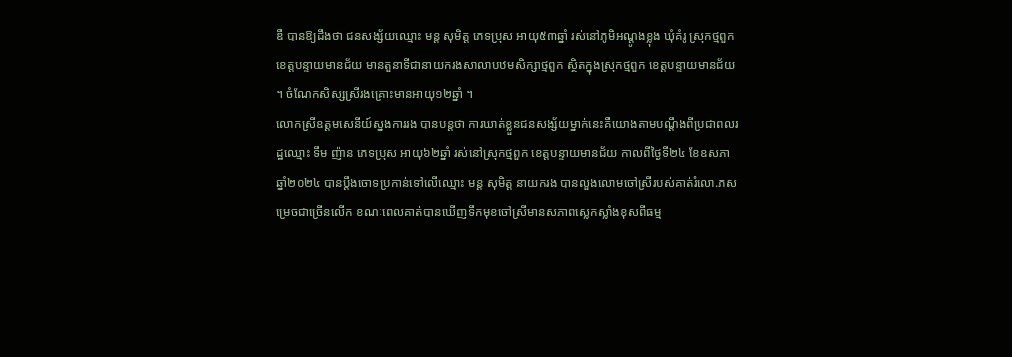ឌឺ បានឱ្យដឹងថា ជនសង្ស័យឈ្មោះ មន្ត សុមិត្ត ភេទប្រុស អាយុ៥៣ឆ្នាំ រស់នៅភូមិអណ្ដូងខ្លុង ឃុំគំរូ ស្រុកថ្មពួក ខេត្តបន្ទាយមានជ័យ មានតួនាទីជានាយករងសាលាបឋមសិក្សាថ្មពួក ស្ថិតក្នុងស្រុកថ្មពួក ខេត្តបន្ទាយមានជ័យ ។ ចំណែកសិស្សស្រីរងគ្រោះមានអាយុ១២ឆ្នាំ ។
លោកស្រីឧត្តមសេនីយ៍ស្នងការរង បានបន្តថា ការឃាត់ខ្លួនជនសង្ស័យម្នាក់នេះគឺយោងតាមបណ្ដឹងពីប្រជាពលរដ្ឋឈ្មោះ ទឹម ញ៉ាន ភេទប្រុស អាយុ៦២ឆ្នាំ រស់នៅស្រុកថ្មពួក ខេត្តបន្ទាយមានជ័យ កាលពីថ្ងៃទី២៤ ខែឧសភា ឆ្នាំ២០២៤ បានប្តឹងចោទប្រកាន់ទៅលើឈ្មោះ មន្ត សុមិត្ត នាយករង បានលួងលោមចៅស្រីរបស់គាត់រំលោ.ភសម្រេចជាច្រើនលើក ខណៈពេលគាត់បានឃើញទឹកមុខចៅស្រីមានសភាពស្លេកស្លាំងខុសពីធម្ម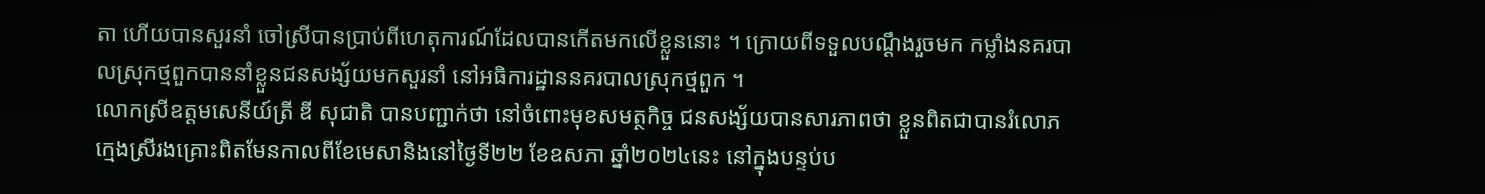តា ហើយបានសួរនាំ ចៅស្រីបានប្រាប់ពីហេតុការណ៍ដែលបានកើតមកលើខ្លួននោះ ។ ក្រោយពីទទួលបណ្ដឹងរួចមក កម្លាំងនគរបាលស្រុកថ្មពួកបាននាំខ្លួនជនសង្ស័យមកសួរនាំ នៅអធិការដ្ឋាននគរបាលស្រុកថ្មពួក ។
លោកស្រីឧត្តមសេនីយ៍ត្រី ឌី សុជាតិ បានបញ្ជាក់ថា នៅចំពោះមុខសមត្ថកិច្ច ជនសង្ស័យបានសារភាពថា ខ្លួនពិតជាបានរំលោភក្មេងស្រីរងគ្រោះពិតមែនកាលពីខែមេសានិងនៅថ្ងៃទី២២ ខែឧសភា ឆ្នាំ២០២៤នេះ នៅក្នុងបន្ទប់ប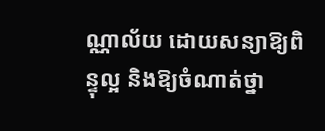ណ្ណាល័យ ដោយសន្យាឱ្យពិន្ទុល្អ និងឱ្យចំណាត់ថ្នា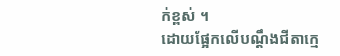ក់ខ្ពស់ ។
ដោយផ្អែកលើបណ្ដឹងជីតាក្មេ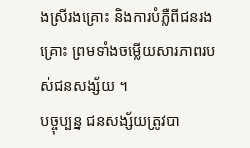ងស្រីរងគ្រោះ និងការបំភ្លឺពីជនរងគ្រោះ ព្រមទាំងចម្លើយសារភាពរបស់ជនសង្ស័យ ។
បច្ចុប្បន្ន ជនសង្ស័យត្រូវបា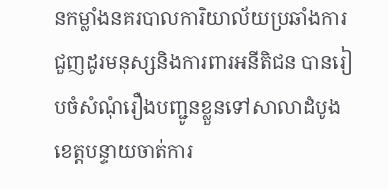នកម្លាំងនគរបាលការិយាល័យប្រឆាំងការជួញដូរមនុស្សនិងការពារអនីតិជន បានរៀបចំសំណុំរឿងបញ្ជូនខ្លួនទៅសាលាដំបូងខេត្តបន្ទាយចាត់ការ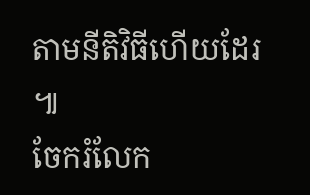តាមនីតិវិធីហើយដែរ ៕
ចែករំលែក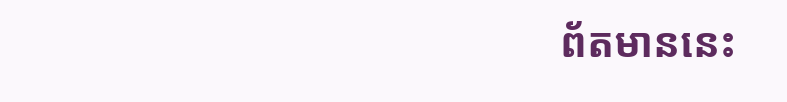ព័តមាននេះ